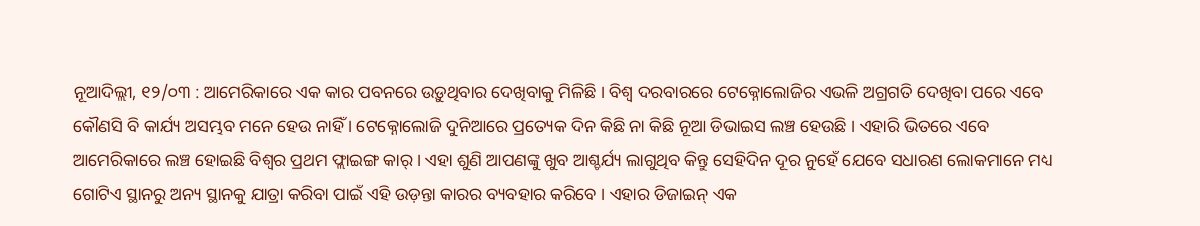ନୂଆଦିଲ୍ଲୀ, ୧୨/୦୩ : ଆମେରିକାରେ ଏକ କାର ପବନରେ ଉଡ଼ୁଥିବାର ଦେଖିବାକୁ ମିଳିଛି । ବିଶ୍ୱ ଦରବାରରେ ଟେକ୍ନୋଲୋଜିର ଏଭଳି ଅଗ୍ରଗତି ଦେଖିବା ପରେ ଏବେ କୌଣସି ବି କାର୍ଯ୍ୟ ଅସମ୍ଭବ ମନେ ହେଉ ନାହିଁ । ଟେକ୍ନୋଲୋଜି ଦୁନିଆରେ ପ୍ରତ୍ୟେକ ଦିନ କିଛି ନା କିଛି ନୂଆ ଡିଭାଇସ ଲଞ୍ଚ ହେଉଛି । ଏହାରି ଭିତରେ ଏବେ ଆମେରିକାରେ ଲଞ୍ଚ ହୋଇଛି ବିଶ୍ୱର ପ୍ରଥମ ଫ୍ଲାଇଙ୍ଗ କାର୍ । ଏହା ଶୁଣି ଆପଣଙ୍କୁ ଖୁବ ଆଶ୍ଚର୍ଯ୍ୟ ଲାଗୁଥିବ କିନ୍ତୁ ସେହିଦିନ ଦୂର ନୁହେଁ ଯେବେ ସଧାରଣ ଲୋକମାନେ ମଧ୍ୟ ଗୋଟିଏ ସ୍ଥାନରୁ ଅନ୍ୟ ସ୍ଥାନକୁ ଯାତ୍ରା କରିବା ପାଇଁ ଏହି ଉଡ଼ନ୍ତା କାରର ବ୍ୟବହାର କରିବେ । ଏହାର ଡିଜାଇନ୍ ଏକ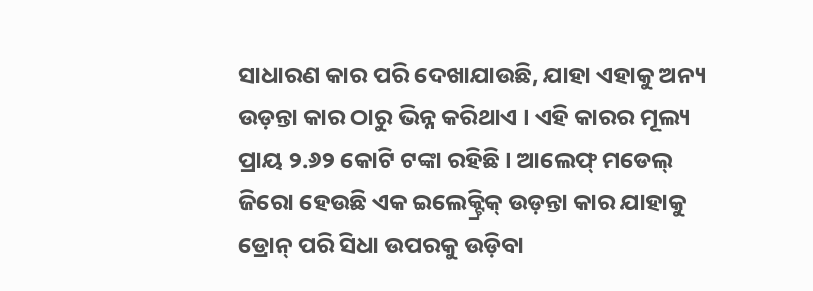ସାଧାରଣ କାର ପରି ଦେଖାଯାଉଛି, ଯାହା ଏହାକୁ ଅନ୍ୟ ଉଡ଼ନ୍ତା କାର ଠାରୁ ଭିନ୍ନ କରିଥାଏ । ଏହି କାରର ମୂଲ୍ୟ ପ୍ରାୟ ୨.୬୨ କୋଟି ଟଙ୍କା ରହିଛି । ଆଲେଫ୍ ମଡେଲ୍ ଜିରୋ ହେଉଛି ଏକ ଇଲେକ୍ଟ୍ରିକ୍ ଉଡ଼ନ୍ତା କାର ଯାହାକୁ ଡ୍ରୋନ୍ ପରି ସିଧା ଉପରକୁ ଉଡ଼ିବା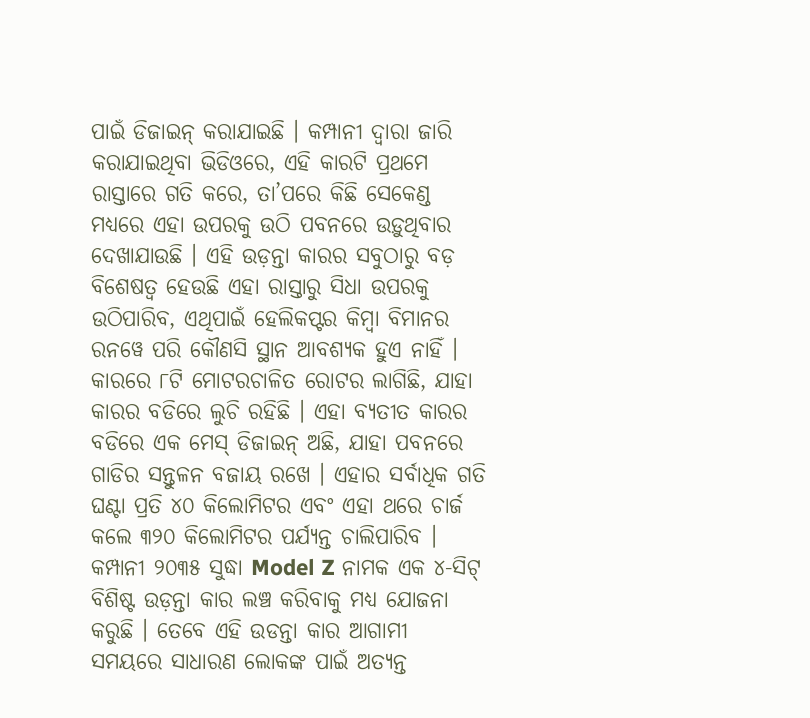ପାଇଁ ଡିଜାଇନ୍ କରାଯାଇଛି । କମ୍ପାନୀ ଦ୍ୱାରା ଜାରି କରାଯାଇଥିବା ଭିଡିଓରେ, ଏହି କାରଟି ପ୍ରଥମେ ରାସ୍ତାରେ ଗତି କରେ, ତା’ପରେ କିଛି ସେକେଣ୍ଡ ମଧ୍ୟରେ ଏହା ଉପରକୁ ଉଠି ପବନରେ ଉଡ଼ୁଥିବାର ଦେଖାଯାଉଛି । ଏହି ଉଡ଼ନ୍ତା କାରର ସବୁଠାରୁ ବଡ଼ ବିଶେଷତ୍ୱ ହେଉଛି ଏହା ରାସ୍ତାରୁ ସିଧା ଉପରକୁ ଉଠିପାରିବ, ଏଥିପାଇଁ ହେଲିକପ୍ଟର କିମ୍ବା ବିମାନର ରନୱେ ପରି କୌଣସି ସ୍ଥାନ ଆବଶ୍ୟକ ହୁଏ ନାହିଁ । କାରରେ ୮ଟି ମୋଟରଚାଳିତ ରୋଟର ଲାଗିଛି, ଯାହା କାରର ବଡିରେ ଲୁଚି ରହିଛି । ଏହା ବ୍ୟତୀତ କାରର ବଡିରେ ଏକ ମେସ୍ ଡିଜାଇନ୍ ଅଛି, ଯାହା ପବନରେ ଗାଡିର ସନ୍ତୁଳନ ବଜାୟ ରଖେ । ଏହାର ସର୍ବାଧିକ ଗତି ଘଣ୍ଟା ପ୍ରତି ୪୦ କିଲୋମିଟର ଏବଂ ଏହା ଥରେ ଚାର୍ଜ କଲେ ୩୨୦ କିଲୋମିଟର ପର୍ଯ୍ୟନ୍ତ ଚାଲିପାରିବ । କମ୍ପାନୀ ୨୦୩୫ ସୁଦ୍ଧା Model Z ନାମକ ଏକ ୪-ସିଟ୍ ବିଶିଷ୍ଟ ଉଡ଼ନ୍ତା କାର ଲଞ୍ଚ କରିବାକୁ ମଧ୍ୟ ଯୋଜନା କରୁଛି । ତେବେ ଏହି ଉଡନ୍ତା କାର ଆଗାମୀ ସମୟରେ ସାଧାରଣ ଲୋକଙ୍କ ପାଇଁ ଅତ୍ୟନ୍ତ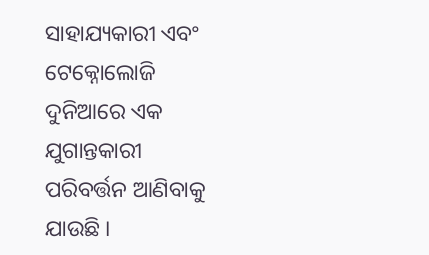ସାହାଯ୍ୟକାରୀ ଏବଂ ଟେକ୍ନୋଲୋଜି ଦୁନିଆରେ ଏକ ଯୁଗାନ୍ତକାରୀ ପରିବର୍ତ୍ତନ ଆଣିବାକୁ ଯାଉଛି ।